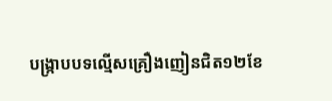បង្ក្រាបបទល្មើសគ្រឿងញៀនជិត១២ខែ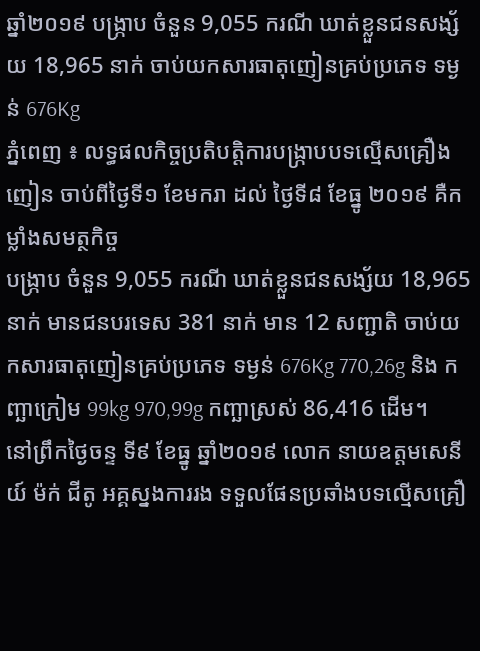ឆ្នាំ២០១៩ បង្ក្រាប ចំនួន 9,055 ករណី ឃាត់ខ្លួនជនសង្ស័យ 18,965 នាក់ ចាប់យកសារធាតុញៀនគ្រប់ប្រភេទ ទម្ងន់ 676Kg
ភ្នំពេញ ៖ លទ្ធផលកិច្ចប្រតិបត្តិការបង្ក្រាបបទល្មើសគ្រឿងញៀន ចាប់ពីថ្ងៃទី១ ខែមករា ដល់ ថ្ងៃទី៨ ខែធ្នូ ២០១៩ គឺកម្លាំងសមត្ថកិច្ច
បង្ក្រាប ចំនួន 9,055 ករណី ឃាត់ខ្លួនជនសង្ស័យ 18,965 នាក់ មានជនបរទេស 381 នាក់ មាន 12 សញ្ជាតិ ចាប់យកសារធាតុញៀនគ្រប់ប្រភេទ ទម្ងន់ 676Kg 770,26g និង កញ្ឆាក្រៀម 99kg 970,99g កញ្ឆាស្រស់ 86,416 ដើម។
នៅព្រឹកថ្ងៃចន្ទ ទី៩ ខែធ្នូ ឆ្នាំ២០១៩ លោក នាយឧត្តមសេនីយ៍ ម៉ក់ ជីតូ អគ្គស្នងការរង ទទួលផែនប្រឆាំងបទល្មើសគ្រឿ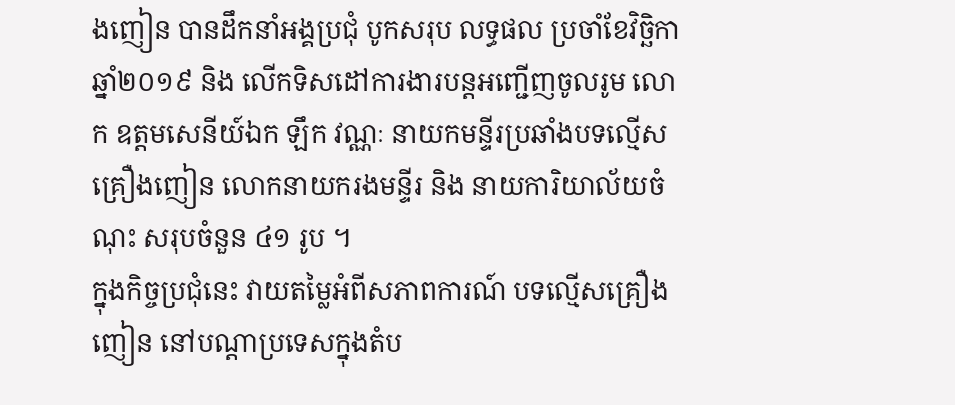ងញៀន បានដឹកនាំអង្គប្រជុំ បូកសរុប លទ្ធផល ប្រចាំខែវិច្ឆិកា ឆ្នាំ២០១៩ និង លើកទិសដៅការងារបន្តអញ្ជើញចូលរូម លោក ឧត្តមសេនីយ៍ឯក ឡឹក វណ្ណៈ នាយកមន្ទីរប្រឆាំងបទល្មើសគ្រឿងញៀន លោកនាយករងមន្ទីរ និង នាយការិយាល័យចំណុះ សរុបចំនួន ៤១ រូប ។
ក្នុងកិច្ចប្រជុំនេះ វាយតម្លៃអំពីសភាពការណ៍ បទល្មើសគ្រឿងញៀន នៅបណ្តាប្រទេសក្នុងតំប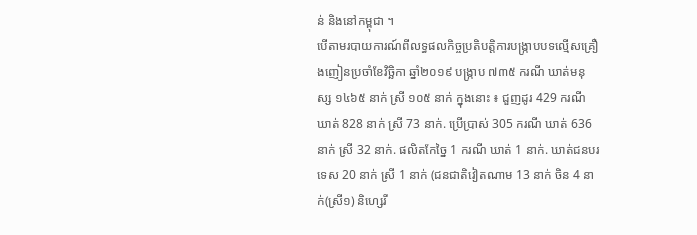ន់ និងនៅកម្ពុជា ។
បើតាមរបាយការណ៍ពីលទ្ធផលកិច្ចប្រតិបត្តិការបង្ក្រាបបទល្មើសគ្រឿងញៀនប្រចាំខែវិច្ឆិកា ឆ្នាំ២០១៩ បង្ក្រាប ៧៣៥ ករណី ឃាត់មនុស្ស ១៤៦៥ នាក់ ស្រី ១០៥ នាក់ ក្នុងនោះ ៖ ជួញដូរ 429 ករណី ឃាត់ 828 នាក់ ស្រី 73 នាក់. ប្រើប្រាស់ 305 ករណី ឃាត់ 636 នាក់ ស្រី 32 នាក់. ផលិតកែច្នៃ 1 ករណី ឃាត់ 1 នាក់. ឃាត់ជនបរទេស 20 នាក់ ស្រី 1 នាក់ (ជនជាតិវៀតណាម 13 នាក់ ចិន 4 នាក់(ស្រី១) និហ្សេរី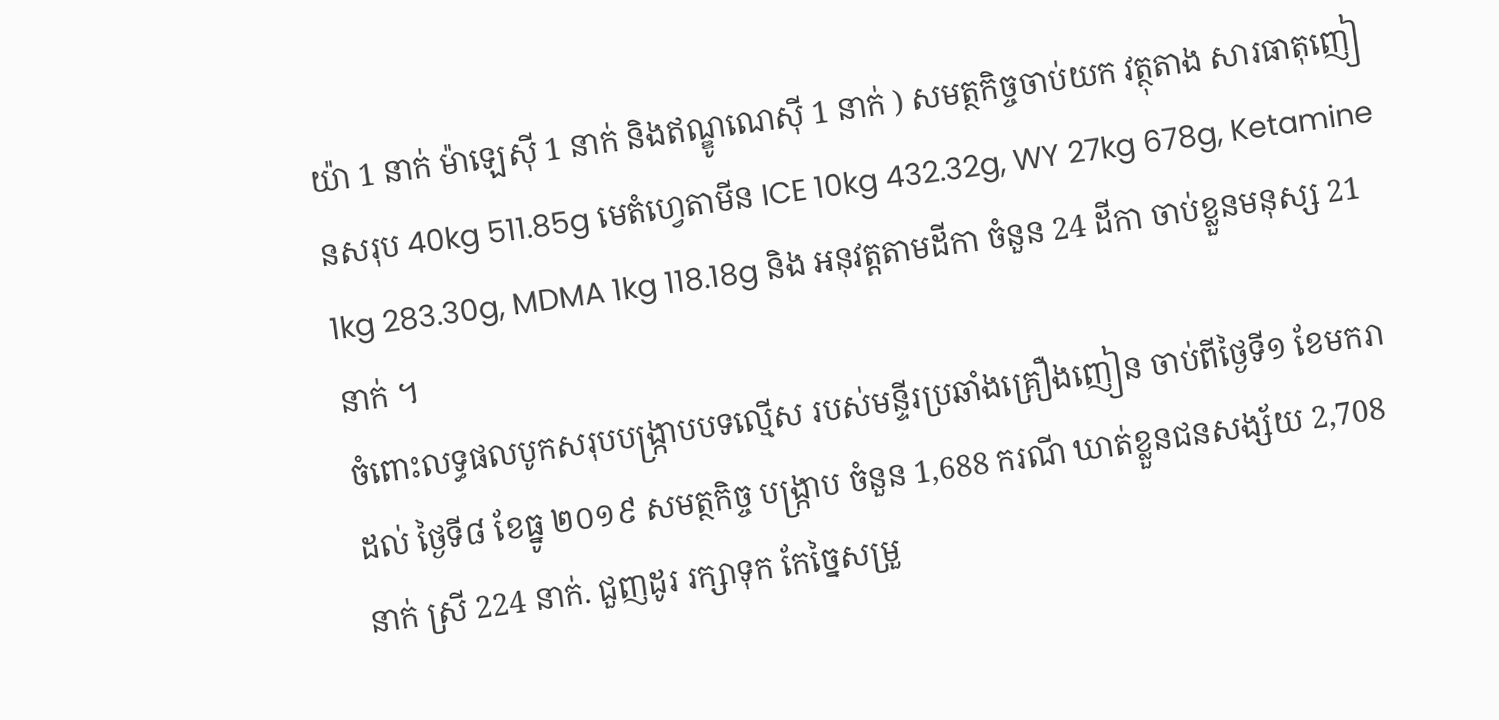យ៉ា 1 នាក់ ម៉ាឡេស៊ី 1 នាក់ និងឥណ្ឌូណេស៊ី 1 នាក់ ) សមត្ថកិច្ចចាប់យក វត្ថុតាង សារធាតុញៀនសរុប 40kg 511.85g មេតំហ្វេតាមីន ICE 10kg 432.32g, WY 27kg 678g, Ketamine 1kg 283.30g, MDMA 1kg 118.18g និង អនុវត្ដតាមដីកា ចំនួន 24 ដីកា ចាប់ខ្លួនមនុស្ស 21 នាក់ ។
ចំពោះលទ្ធផលបូកសរុបបង្ក្រាបបទល្មើស របស់មន្ទីរប្រឆាំងគ្រឿងញៀន ចាប់ពីថ្ងៃទី១ ខែមករា ដល់ ថ្ងៃទី៨ ខែធ្នូ ២០១៩ សមត្ថកិច្ច បង្ក្រាប ចំនួន 1,688 ករណី ឃាត់ខ្លួនជនសង្ស័យ 2,708 នាក់ ស្រី 224 នាក់. ជួញដូរ រក្សាទុក កែច្នៃសម្រួ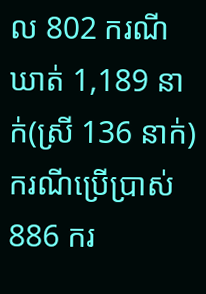ល 802 ករណី ឃាត់ 1,189 នាក់(ស្រី 136 នាក់) ករណីប្រើប្រាស់ 886 ករ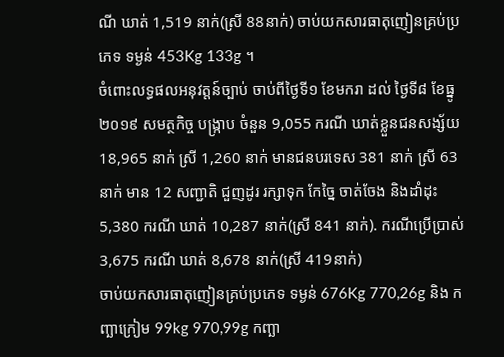ណី ឃាត់ 1,519 នាក់(ស្រី 88នាក់) ចាប់យកសារធាតុញៀនគ្រប់ប្រភេទ ទម្ងន់ 453Kg 133g ។
ចំពោះលទ្ធផលអនុវត្តន៍ច្បាប់ ចាប់ពីថ្ងៃទី១ ខែមករា ដល់ ថ្ងៃទី៨ ខែធ្នូ ២០១៩ សមត្ថកិច្ច បង្ក្រាប ចំនួន 9,055 ករណី ឃាត់ខ្លួនជនសង្ស័យ 18,965 នាក់ ស្រី 1,260 នាក់ មានជនបរទេស 381 នាក់ ស្រី 63នាក់ មាន 12 សញ្ជាតិ ជួញដូរ រក្សាទុក កែច្នៃ ចាត់ចែង និងដាំដុះ 5,380 ករណី ឃាត់ 10,287 នាក់(ស្រី 841 នាក់). ករណីប្រើប្រាស់ 3,675 ករណី ឃាត់ 8,678 នាក់(ស្រី 419នាក់)
ចាប់យកសារធាតុញៀនគ្រប់ប្រភេទ ទម្ងន់ 676Kg 770,26g និង កញ្ឆាក្រៀម 99kg 970,99g កញ្ឆា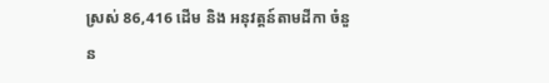ស្រស់ 86,416 ដើម និង អនុវត្ដន៍តាមដីកា ចំនួន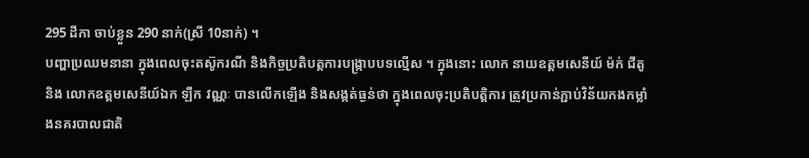295 ដីកា ចាប់ខ្លួន 290 នាក់(ស្រី 10នាក់) ។
បញ្ហាប្រឈមនានា ក្នុងពេលចុះតស៊ូករណី និងកិច្ចប្រតិបត្តការបង្ក្រាបបទល្មើស ។ ក្នុងនោះ លោក នាយឧត្តមសេនីយ៍ ម៉ក់ ជីតូ និង លោកឧត្តមសេនីយ៍ឯក ឡឹក វណ្ណៈ បានលើកឡើង និងសង្កត់ធ្ងន់ថា ក្នុងពេលចុះប្រតិបត្តិការ ត្រូវប្រកាន់ភ្ជាប់វិន័យកងកម្លាំងនគរបាលជាតិ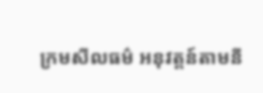ក្រមសីលធម៌ អនុវត្តន៍តាមនី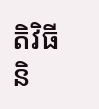តិវិធី និ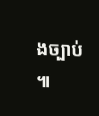ងច្បាប់ ៕